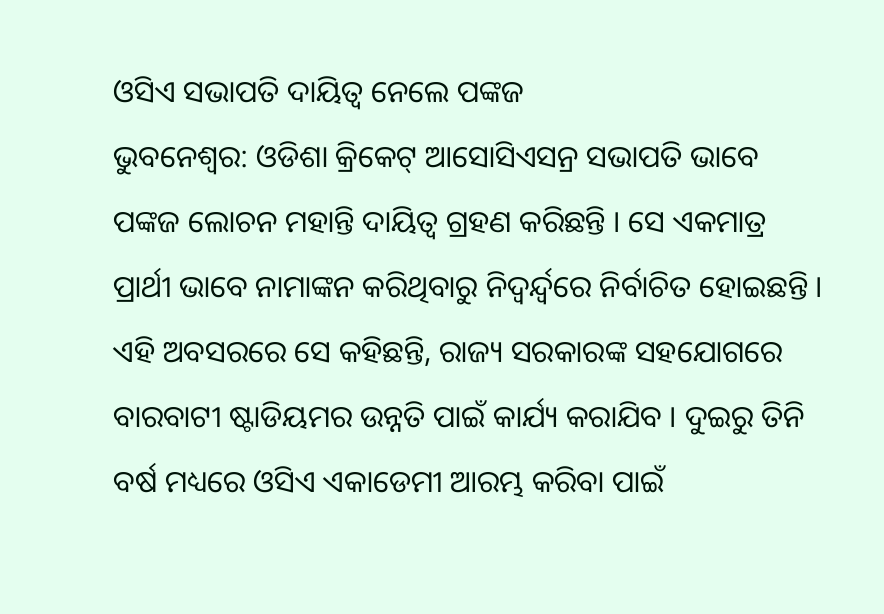ଓସିଏ ସଭାପତି ଦାୟିତ୍ୱ ନେଲେ ପଙ୍କଜ
ଭୁବନେଶ୍ୱର: ଓଡିଶା କ୍ରିକେଟ୍ ଆସୋସିଏସନ୍ର ସଭାପତି ଭାବେ ପଙ୍କଜ ଲୋଚନ ମହାନ୍ତି ଦାୟିତ୍ୱ ଗ୍ରହଣ କରିଛନ୍ତି । ସେ ଏକମାତ୍ର ପ୍ରାର୍ଥୀ ଭାବେ ନାମାଙ୍କନ କରିଥିବାରୁ ନିଦ୍ୱର୍ନ୍ଦ୍ୱରେ ନିର୍ବାଚିତ ହୋଇଛନ୍ତି । ଏହି ଅବସରରେ ସେ କହିଛନ୍ତି, ରାଜ୍ୟ ସରକାରଙ୍କ ସହଯୋଗରେ ବାରବାଟୀ ଷ୍ଟାଡିୟମର ଉନ୍ନତି ପାଇଁ କାର୍ଯ୍ୟ କରାଯିବ । ଦୁଇରୁ ତିନି ବର୍ଷ ମଧ୍ୟରେ ଓସିଏ ଏକାଡେମୀ ଆରମ୍ଭ କରିବା ପାଇଁ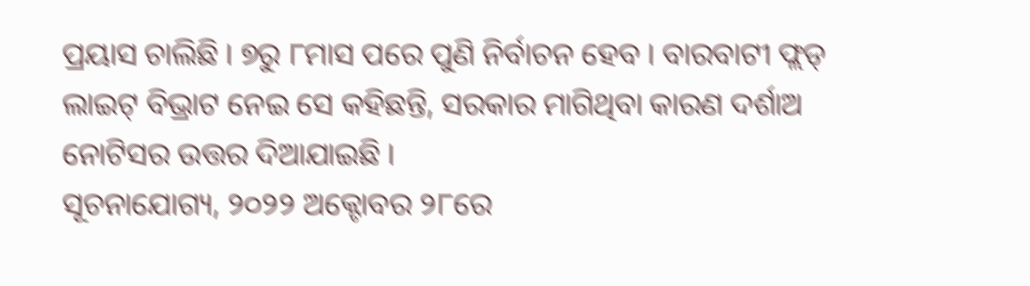ପ୍ରୟାସ ଚାଲିଛି । ୭ରୁ ୮ମାସ ପରେ ପୁଣି ନିର୍ବାଚନ ହେବ । ବାରବାଟୀ ଫ୍ଲଡ୍ ଲାଇଟ୍ ବିଭ୍ରାଟ ନେଇ ସେ କହିଛନ୍ତି, ସରକାର ମାଗିଥିବା କାରଣ ଦର୍ଶାଅ ନୋଟିସର ଉତ୍ତର ଦିଆଯାଇଛି ।
ସୂଚନାଯୋଗ୍ୟ, ୨୦୨୨ ଅକ୍ଟୋବର ୨୮ରେ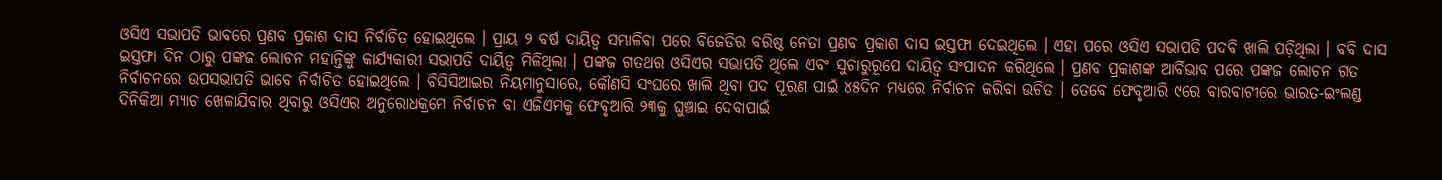ଓସିଏ ସଭାପତି ଭାବରେ ପ୍ରଣବ ପ୍ରକାଶ ଦାସ ନିର୍ବାଚିତ ହୋଇଥିଲେ । ପ୍ରାୟ ୨ ବର୍ଷ ଦାୟିତ୍ୱ ସମ୍ଭାଳିବା ପରେ ବିଜେଡିର ବରିଷ୍ଠ ନେତା ପ୍ରଣବ ପ୍ରକାଶ ଦାସ ଇସ୍ତଫା ଦେଇଥିଲେ । ଏହା ପରେ ଓସିଏ ସଭାପତି ପଦବି ଖାଲି ପଡ଼ିଥିଲା । ବବି ଦାସ ଇସ୍ତଫା ଦିନ ଠାରୁ ପଙ୍କଜ ଲୋଚନ ମହାନ୍ତିଙ୍କୁ କାର୍ଯ୍ୟକାରୀ ସଭାପତି ଦାୟିତ୍ୱ ମିଳିଥିଲା । ପଙ୍କଜ ଗତଥର ଓସିଏର ସଭାପତି ଥିଲେ ଏବଂ ସୁଚାରୁରୂପେ ଦାୟିତ୍ୱ ସଂପାଦନ କରିଥିଲେ । ପ୍ରଣବ ପ୍ରକାଶଙ୍କ ଆର୍ବିଭାବ ପରେ ପଙ୍କଜ ଲୋଚନ ଗତ ନିର୍ବାଚନରେ ଉପସଭାପତି ଭାବେ ନିର୍ବାଚିତ ହୋଇଥିଲେ । ବିସିସିଆଇର ନିୟମାନୁସାରେ, କୌଣସି ସଂଘରେ ଖାଲି ଥିବା ପଦ ପୂରଣ ପାଇଁ ୪୫ଦିନ ମଧ୍ୟରେ ନିର୍ବାଚନ କରିବା ଉଚିତ । ତେବେ ଫେବୃଆରି ୯ରେ ବାରବାଟୀରେ ଭାରତ-ଇଂଲଣ୍ଡ ଦିନିକିଆ ମ୍ୟାଚ ଖେଳାଯିବାର ଥିବାରୁ ଓସିଏର ଅନୁରୋଧକ୍ରମେ ନିର୍ବାଚନ ବା ଏଜିଏମକୁ ଫେବୃଆରି ୨୩କୁ ଘୁଞ୍ଚାଇ ଦେବାପାଇଁ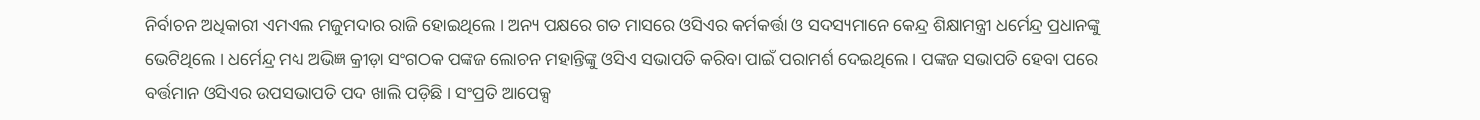ନିର୍ବାଚନ ଅଧିକାରୀ ଏମଏଲ ମଜୁମଦାର ରାଜି ହୋଇଥିଲେ । ଅନ୍ୟ ପକ୍ଷରେ ଗତ ମାସରେ ଓସିଏର କର୍ମକର୍ତ୍ତା ଓ ସଦସ୍ୟମାନେ କେନ୍ଦ୍ର ଶିକ୍ଷାମନ୍ତ୍ରୀ ଧର୍ମେନ୍ଦ୍ର ପ୍ରଧାନଙ୍କୁ ଭେଟିଥିଲେ । ଧର୍ମେନ୍ଦ୍ର ମଧ୍ୟ ଅଭିଜ୍ଞ କ୍ରୀଡ଼ା ସଂଗଠକ ପଙ୍କଜ ଲୋଚନ ମହାନ୍ତିଙ୍କୁ ଓସିଏ ସଭାପତି କରିବା ପାଇଁ ପରାମର୍ଶ ଦେଇଥିଲେ । ପଙ୍କଜ ସଭାପତି ହେବା ପରେ ବର୍ତ୍ତମାନ ଓସିଏର ଉପସଭାପତି ପଦ ଖାଲି ପଡ଼ିଛି । ସଂପ୍ରତି ଆପେକ୍ସ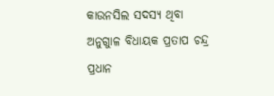କାଉନସିଲ ସଦସ୍ୟ ଥିବା ଅନୁଗୁାଳ ବିଧାୟକ ପ୍ରତାପ ଚନ୍ଦ୍ର ପ୍ରଧାନ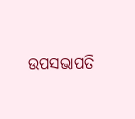ଉପସଭାପତି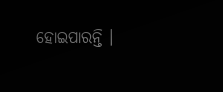ହୋଇପାରନ୍ତି ।